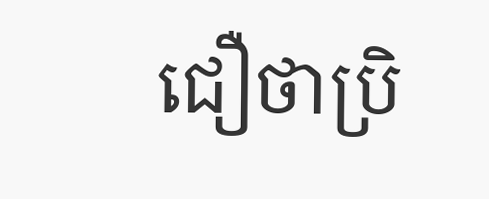ជឿថាប្រិ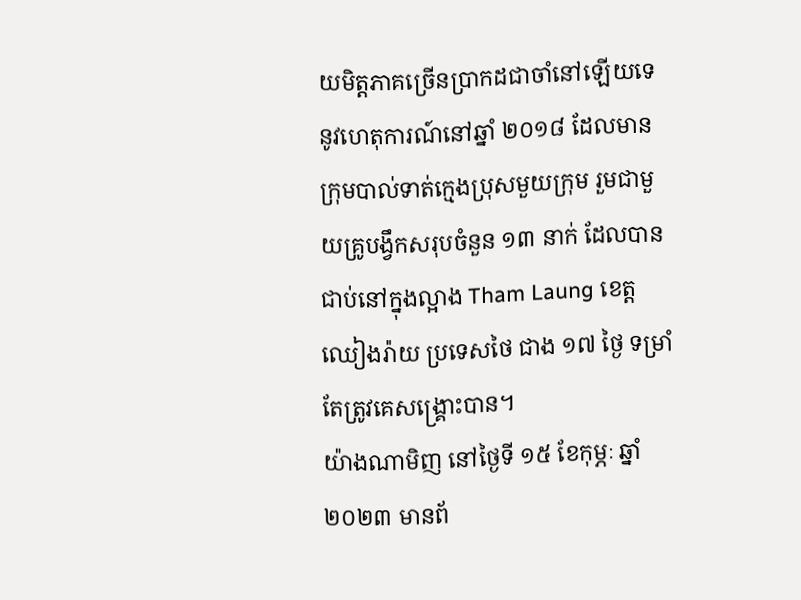យមិត្តភាគច្រើនប្រាកដជាចាំនៅឡើយទេ នូវហេតុការណ៍នៅឆ្នាំ ២០១៨ ដែលមានក្រុមបាល់ទាត់ក្មេងប្រុសមួយក្រុម រួមជាមួយគ្រូបង្វឹកសរុបចំនួន ១៣ នាក់ ដែលបានជាប់នៅក្នុងល្អាង Tham Laung ខេត្តឈៀងរ៉ាយ ប្រទេសថៃ ជាង ១៧ ថ្ងៃ ទម្រាំតែត្រូវគេសង្គ្រោះបាន។
យ៉ាងណាមិញ នៅថ្ងៃទី ១៥ ខែកុម្ភៈ ឆ្នាំ ២០២៣ មានព័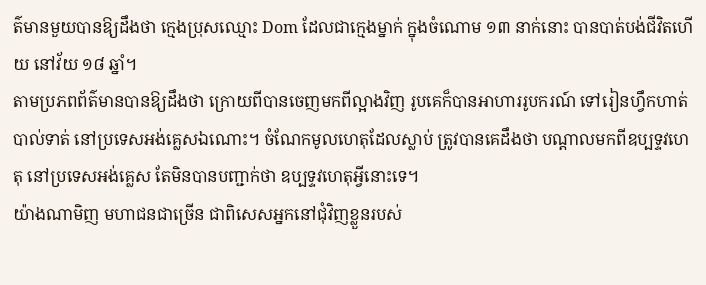ត៌មានមួយបានឱ្យដឹងថា ក្មេងប្រុសឈ្មោះ Dom ដែលជាក្មេងម្នាក់ ក្នុងចំណោម ១៣ នាក់នោះ បានបាត់បង់ជីវិតហើយ នៅវ័យ ១៨ ឆ្នាំ។
តាមប្រភពព័ត៌មានបានឱ្យដឹងថា ក្រោយពីបានចេញមកពីល្អាងវិញ រូបគេក៏បានអាហាររូបករណ៍ ទៅរៀនហ្វឹកហាត់បាល់ទាត់ នៅប្រទេសអង់គ្លេសឯណោះ។ ចំណែកមូលហេតុដែលស្លាប់ ត្រូវបានគេដឹងថា បណ្តាលមកពីឧប្បទ្ទវហេតុ នៅប្រទេសអង់គ្លេស តែមិនបានបញ្ជាក់ថា ឧប្បទ្ទវហេតុអ្វីនោះទេ។
យ៉ាងណាមិញ មហាជនជាច្រើន ជាពិសេសអ្នកនៅជុំវិញខ្លួនរបស់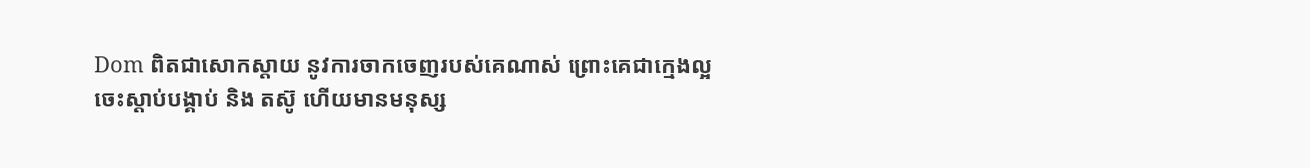Dom ពិតជាសោកស្តាយ នូវការចាកចេញរបស់គេណាស់ ព្រោះគេជាក្មេងល្អ ចេះស្តាប់បង្គាប់ និង តស៊ូ ហើយមានមនុស្ស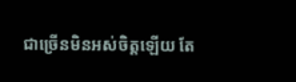ជាច្រើនមិនអស់ចិត្តឡើយ តែ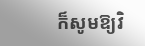ក៏សូមឱ្យវិ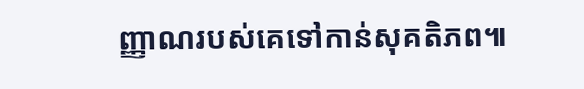ញ្ញាណរបស់គេទៅកាន់សុគតិភព៕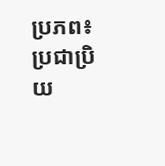ប្រភព៖ ប្រជាប្រិយ